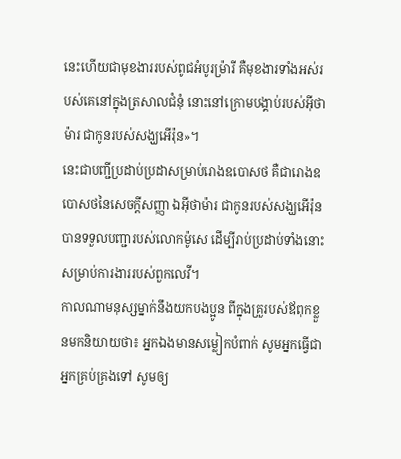នេះហើយជាមុខងាររបស់ពូជអំបូរម្រ៉ារី គឺមុខងារទាំងអស់របស់គេនៅក្នុងត្រសាលជំនុំ នោះនៅក្រោមបង្គាប់របស់អ៊ីថាម៉ារ ជាកូនរបស់សង្ឃអើរ៉ុន»។
នេះជាបញ្ជីប្រដាប់ប្រដាសម្រាប់រោងឧបោសថ គឺជារោងឧបោសថនៃសេចក្ដីសញ្ញា ឯអ៊ីថាម៉ារ ជាកូនរបស់សង្ឃអើរ៉ុន បានទទួលបញ្ជារបស់លោកម៉ូសេ ដើម្បីរាប់ប្រដាប់ទាំងនោះសម្រាប់ការងាររបស់ពួកលេវី។
កាលណាមនុស្សម្នាក់នឹងយកបងប្អូន ពីក្នុងគ្រួរបស់ឪពុកខ្លួនមកនិយាយថា៖ អ្នកឯងមានសម្លៀកបំពាក់ សូមអ្នកធ្វើជាអ្នកគ្រប់គ្រងទៅ សូមឲ្យ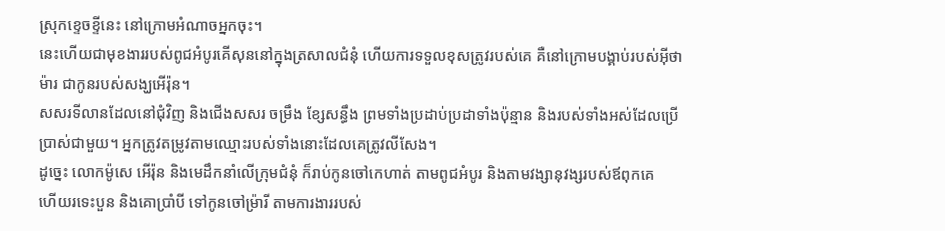ស្រុកខ្ទេចខ្ទីនេះ នៅក្រោមអំណាចអ្នកចុះ។
នេះហើយជាមុខងាររបស់ពូជអំបូរគើសុននៅក្នុងត្រសាលជំនុំ ហើយការទទួលខុសត្រូវរបស់គេ គឺនៅក្រោមបង្គាប់របស់អ៊ីថាម៉ារ ជាកូនរបស់សង្ឃអើរ៉ុន។
សសរទីលានដែលនៅជុំវិញ និងជើងសសរ ចម្រឹង ខ្សែសន្ធឹង ព្រមទាំងប្រដាប់ប្រដាទាំងប៉ុន្មាន និងរបស់ទាំងអស់ដែលប្រើប្រាស់ជាមួយ។ អ្នកត្រូវតម្រូវតាមឈ្មោះរបស់ទាំងនោះដែលគេត្រូវលីសែង។
ដូច្នេះ លោកម៉ូសេ អើរ៉ុន និងមេដឹកនាំលើក្រុមជំនុំ ក៏រាប់កូនចៅកេហាត់ តាមពូជអំបូរ និងតាមវង្សានុវង្សរបស់ឪពុកគេ
ហើយរទេះបួន និងគោប្រាំបី ទៅកូនចៅម្រ៉ារី តាមការងាររបស់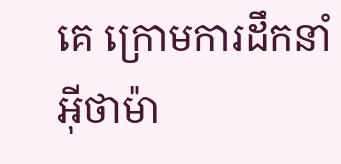គេ ក្រោមការដឹកនាំអ៊ីថាម៉ា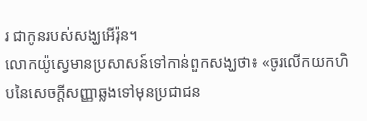រ ជាកូនរបស់សង្ឃអើរ៉ុន។
លោកយ៉ូស្វេមានប្រសាសន៍ទៅកាន់ពួកសង្ឃថា៖ «ចូរលើកយកហិបនៃសេចក្ដីសញ្ញាឆ្លងទៅមុនប្រជាជន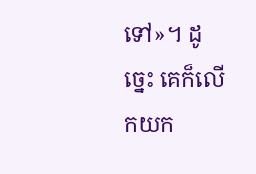ទៅ»។ ដូច្នេះ គេក៏លើកយក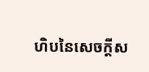ហិបនៃសេចក្ដីស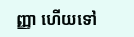ញ្ញា ហើយទៅ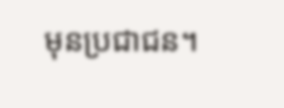មុនប្រជាជន។